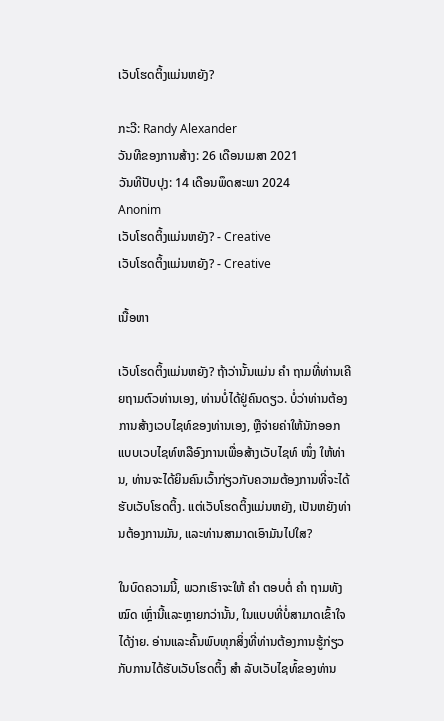ເວັບໂຮດຕິ້ງແມ່ນຫຍັງ?

ກະວີ: Randy Alexander
ວັນທີຂອງການສ້າງ: 26 ເດືອນເມສາ 2021
ວັນທີປັບປຸງ: 14 ເດືອນພຶດສະພາ 2024
Anonim
ເວັບໂຮດຕິ້ງແມ່ນຫຍັງ? - Creative
ເວັບໂຮດຕິ້ງແມ່ນຫຍັງ? - Creative

ເນື້ອຫາ

ເວັບໂຮດຕິ້ງແມ່ນຫຍັງ? ຖ້າວ່ານັ້ນແມ່ນ ຄຳ ຖາມທີ່ທ່ານເຄີຍຖາມຕົວທ່ານເອງ, ທ່ານບໍ່ໄດ້ຢູ່ຄົນດຽວ. ບໍ່ວ່າທ່ານຕ້ອງການສ້າງເວບໄຊທ໌ຂອງທ່ານເອງ, ຫຼືຈ່າຍຄ່າໃຫ້ນັກອອກແບບເວບໄຊທ໌ຫລືອົງການເພື່ອສ້າງເວັບໄຊທ໌ ໜຶ່ງ ໃຫ້ທ່ານ, ທ່ານຈະໄດ້ຍິນຄົນເວົ້າກ່ຽວກັບຄວາມຕ້ອງການທີ່ຈະໄດ້ຮັບເວັບໂຮດຕິ້ງ. ແຕ່ເວັບໂຮດຕິ້ງແມ່ນຫຍັງ, ເປັນຫຍັງທ່ານຕ້ອງການມັນ, ແລະທ່ານສາມາດເອົາມັນໄປໃສ?

ໃນບົດຄວາມນີ້, ພວກເຮົາຈະໃຫ້ ຄຳ ຕອບຕໍ່ ຄຳ ຖາມທັງ ໝົດ ເຫຼົ່ານີ້ແລະຫຼາຍກວ່ານັ້ນ, ໃນແບບທີ່ບໍ່ສາມາດເຂົ້າໃຈໄດ້ງ່າຍ. ອ່ານແລະຄົ້ນພົບທຸກສິ່ງທີ່ທ່ານຕ້ອງການຮູ້ກ່ຽວກັບການໄດ້ຮັບເວັບໂຮດຕິ້ງ ສຳ ລັບເວັບໄຊທ໌້ຂອງທ່ານ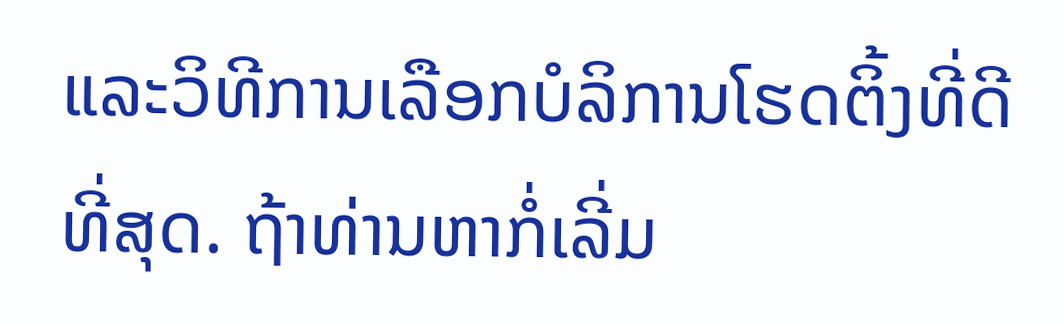ແລະວິທີການເລືອກບໍລິການໂຮດຕິ້ງທີ່ດີທີ່ສຸດ. ຖ້າທ່ານຫາກໍ່ເລີ່ມ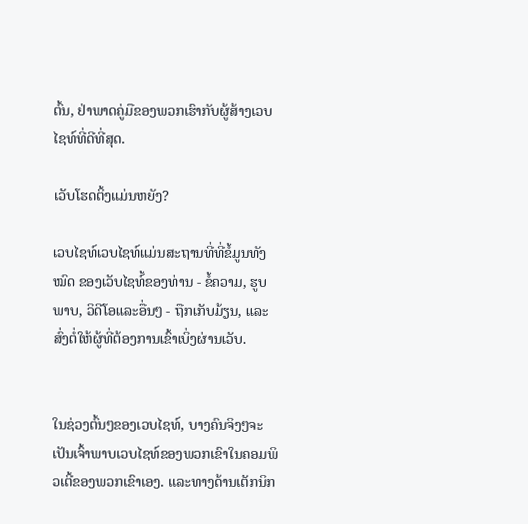ຕົ້ນ, ຢ່າພາດຄູ່ມືຂອງພວກເຮົາກັບຜູ້ສ້າງເວບໄຊທ໌ທີ່ດີທີ່ສຸດ.

ເວັບໂຮດຕິ້ງແມ່ນຫຍັງ?

ເວບໄຊທ໌ເວບໄຊທ໌ແມ່ນສະຖານທີ່ທີ່ຂໍ້ມູນທັງ ໝົດ ຂອງເວັບໄຊທ໌້ຂອງທ່ານ - ຂໍ້ຄວາມ, ຮູບພາບ, ວິດີໂອແລະອື່ນໆ - ຖືກເກັບມ້ຽນ, ແລະສົ່ງຕໍ່ໃຫ້ຜູ້ທີ່ຕ້ອງການເຂົ້າເບິ່ງຜ່ານເວັບ.


ໃນຊ່ວງຕົ້ນໆຂອງເວບໄຊທ໌, ບາງຄົນຈິງໆຈະເປັນເຈົ້າພາບເວບໄຊທ໌ຂອງພວກເຂົາໃນຄອມພິວເຕີ້ຂອງພວກເຂົາເອງ. ແລະທາງດ້ານເຕັກນິກ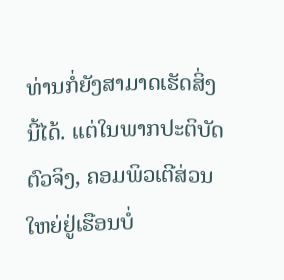ທ່ານກໍ່ຍັງສາມາດເຮັດສິ່ງນີ້ໄດ້. ແຕ່ໃນພາກປະຕິບັດຕົວຈິງ, ຄອມພິວເຕີສ່ວນໃຫຍ່ຢູ່ເຮືອນບໍ່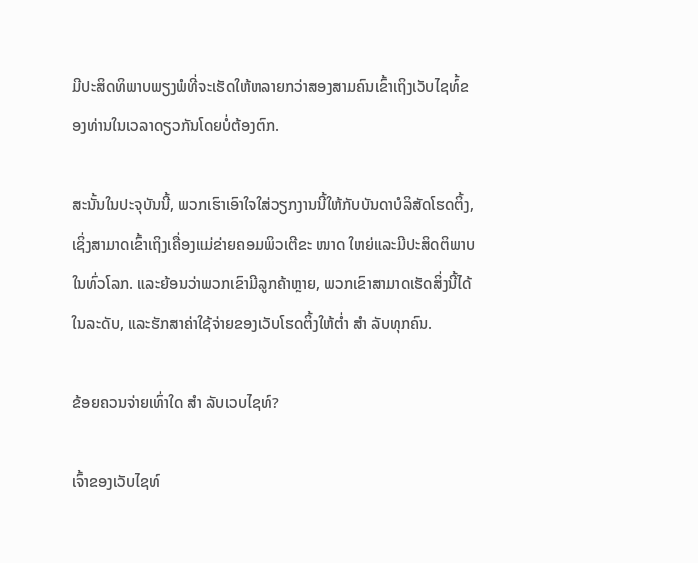ມີປະສິດທິພາບພຽງພໍທີ່ຈະເຮັດໃຫ້ຫລາຍກວ່າສອງສາມຄົນເຂົ້າເຖິງເວັບໄຊທ໌້ຂອງທ່ານໃນເວລາດຽວກັນໂດຍບໍ່ຕ້ອງຕົກ.

ສະນັ້ນໃນປະຈຸບັນນີ້, ພວກເຮົາເອົາໃຈໃສ່ວຽກງານນີ້ໃຫ້ກັບບັນດາບໍລິສັດໂຮດຕິ້ງ, ເຊິ່ງສາມາດເຂົ້າເຖິງເຄື່ອງແມ່ຂ່າຍຄອມພິວເຕີຂະ ໜາດ ໃຫຍ່ແລະມີປະສິດຕິພາບໃນທົ່ວໂລກ. ແລະຍ້ອນວ່າພວກເຂົາມີລູກຄ້າຫຼາຍ, ພວກເຂົາສາມາດເຮັດສິ່ງນີ້ໄດ້ໃນລະດັບ, ແລະຮັກສາຄ່າໃຊ້ຈ່າຍຂອງເວັບໂຮດຕິ້ງໃຫ້ຕໍ່າ ສຳ ລັບທຸກຄົນ.

ຂ້ອຍຄວນຈ່າຍເທົ່າໃດ ສຳ ລັບເວບໄຊທ໌?

ເຈົ້າຂອງເວັບໄຊທ໌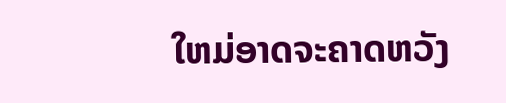ໃຫມ່ອາດຈະຄາດຫວັງ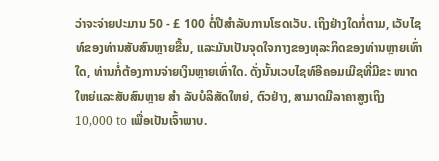ວ່າຈະຈ່າຍປະມານ 50 - £ 100 ຕໍ່ປີສໍາລັບການໂຮດເວັບ. ເຖິງຢ່າງໃດກໍ່ຕາມ, ເວັບໄຊທ໌ຂອງທ່ານສັບສົນຫຼາຍຂື້ນ, ແລະມັນເປັນຈຸດໃຈກາງຂອງທຸລະກິດຂອງທ່ານຫຼາຍເທົ່າໃດ, ທ່ານກໍ່ຕ້ອງການຈ່າຍເງິນຫຼາຍເທົ່າໃດ. ດັ່ງນັ້ນເວບໄຊທ໌ອີຄອມເມີຊທີ່ມີຂະ ໜາດ ໃຫຍ່ແລະສັບສົນຫຼາຍ ສຳ ລັບບໍລິສັດໃຫຍ່, ຕົວຢ່າງ, ສາມາດມີລາຄາສູງເຖິງ 10,000 to ເພື່ອເປັນເຈົ້າພາບ.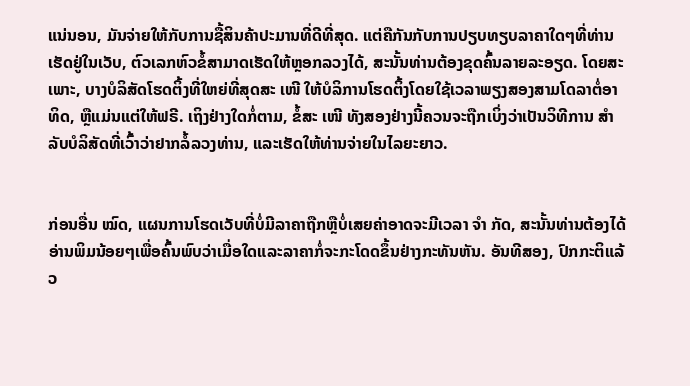ແນ່ນອນ, ມັນຈ່າຍໃຫ້ກັບການຊື້ສິນຄ້າປະມານທີ່ດີທີ່ສຸດ. ແຕ່ຄືກັນກັບການປຽບທຽບລາຄາໃດໆທີ່ທ່ານເຮັດຢູ່ໃນເວັບ, ຕົວເລກຫົວຂໍ້ສາມາດເຮັດໃຫ້ຫຼອກລວງໄດ້, ສະນັ້ນທ່ານຕ້ອງຂຸດຄົ້ນລາຍລະອຽດ. ໂດຍສະເພາະ, ບາງບໍລິສັດໂຮດຕິ້ງທີ່ໃຫຍ່ທີ່ສຸດສະ ເໜີ ໃຫ້ບໍລິການໂຮດຕິ້ງໂດຍໃຊ້ເວລາພຽງສອງສາມໂດລາຕໍ່ອາທິດ, ຫຼືແມ່ນແຕ່ໃຫ້ຟຣີ. ເຖິງຢ່າງໃດກໍ່ຕາມ, ຂໍ້ສະ ເໜີ ທັງສອງຢ່າງນີ້ຄວນຈະຖືກເບິ່ງວ່າເປັນວິທີການ ສຳ ລັບບໍລິສັດທີ່ເວົ້າວ່າຢາກລໍ້ລວງທ່ານ, ແລະເຮັດໃຫ້ທ່ານຈ່າຍໃນໄລຍະຍາວ.


ກ່ອນອື່ນ ໝົດ, ແຜນການໂຮດເວັບທີ່ບໍ່ມີລາຄາຖືກຫຼືບໍ່ເສຍຄ່າອາດຈະມີເວລາ ຈຳ ກັດ, ສະນັ້ນທ່ານຕ້ອງໄດ້ອ່ານພິມນ້ອຍໆເພື່ອຄົ້ນພົບວ່າເມື່ອໃດແລະລາຄາກໍ່ຈະກະໂດດຂຶ້ນຢ່າງກະທັນຫັນ. ອັນທີສອງ, ປົກກະຕິແລ້ວ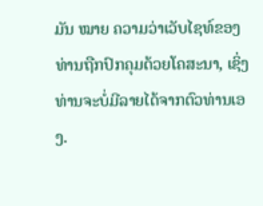ມັນ ໝາຍ ຄວາມວ່າເວັບໄຊທ໌ຂອງທ່ານຖືກປົກຄຸມດ້ວຍໂຄສະນາ, ເຊິ່ງທ່ານຈະບໍ່ມີລາຍໄດ້ຈາກຕົວທ່ານເອງ.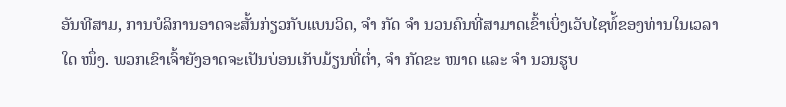ອັນທີສາມ, ການບໍລິການອາດຈະສັ້ນກ່ຽວກັບແບນວິດ, ຈຳ ກັດ ຈຳ ນວນຄົນທີ່ສາມາດເຂົ້າເບິ່ງເວັບໄຊທ໌້ຂອງທ່ານໃນເວລາໃດ ໜຶ່ງ. ພວກເຂົາເຈົ້າຍັງອາດຈະເປັນບ່ອນເກັບມ້ຽນທີ່ຕໍ່າ, ຈຳ ກັດຂະ ໜາດ ແລະ ຈຳ ນວນຮູບ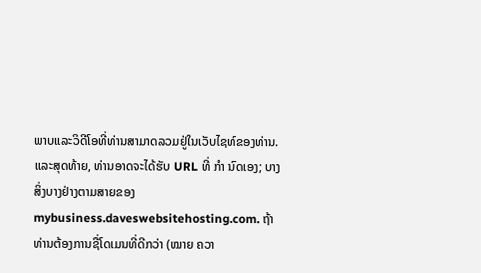ພາບແລະວິດີໂອທີ່ທ່ານສາມາດລວມຢູ່ໃນເວັບໄຊທ໌ຂອງທ່ານ. ແລະສຸດທ້າຍ, ທ່ານອາດຈະໄດ້ຮັບ URL ທີ່ ກຳ ນົດເອງ; ບາງສິ່ງບາງຢ່າງຕາມສາຍຂອງ mybusiness.daveswebsitehosting.com. ຖ້າທ່ານຕ້ອງການຊື່ໂດເມນທີ່ດີກວ່າ (ໝາຍ ຄວາ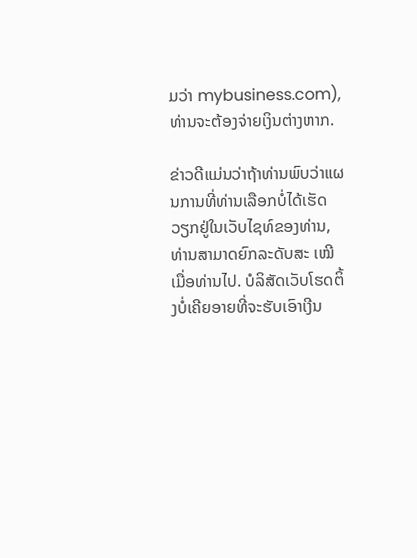ມວ່າ mybusiness.com), ທ່ານຈະຕ້ອງຈ່າຍເງິນຕ່າງຫາກ.

ຂ່າວດີແມ່ນວ່າຖ້າທ່ານພົບວ່າແຜນການທີ່ທ່ານເລືອກບໍ່ໄດ້ເຮັດວຽກຢູ່ໃນເວັບໄຊທ໌ຂອງທ່ານ, ທ່ານສາມາດຍົກລະດັບສະ ເໝີ ເມື່ອທ່ານໄປ. ບໍລິສັດເວັບໂຮດຕິ້ງບໍ່ເຄີຍອາຍທີ່ຈະຮັບເອົາເງີນ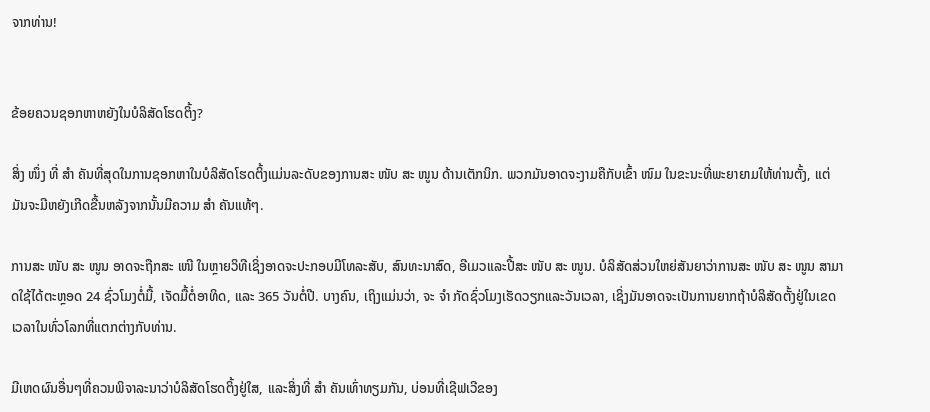ຈາກທ່ານ!


ຂ້ອຍຄວນຊອກຫາຫຍັງໃນບໍລິສັດໂຮດຕິ້ງ?

ສິ່ງ ໜຶ່ງ ທີ່ ສຳ ຄັນທີ່ສຸດໃນການຊອກຫາໃນບໍລິສັດໂຮດຕິ້ງແມ່ນລະດັບຂອງການສະ ໜັບ ສະ ໜູນ ດ້ານເຕັກນິກ. ພວກມັນອາດຈະງາມຄືກັບເຂົ້າ ໜົມ ໃນຂະນະທີ່ພະຍາຍາມໃຫ້ທ່ານຕັ້ງ, ແຕ່ມັນຈະມີຫຍັງເກີດຂື້ນຫລັງຈາກນັ້ນມີຄວາມ ສຳ ຄັນແທ້ໆ.

ການສະ ໜັບ ສະ ໜູນ ອາດຈະຖືກສະ ເໜີ ໃນຫຼາຍວິທີເຊິ່ງອາດຈະປະກອບມີໂທລະສັບ, ສົນທະນາສົດ, ອີເມວແລະປີ້ສະ ໜັບ ສະ ໜູນ. ບໍລິສັດສ່ວນໃຫຍ່ສັນຍາວ່າການສະ ໜັບ ສະ ໜູນ ສາມາດໃຊ້ໄດ້ຕະຫຼອດ 24 ຊົ່ວໂມງຕໍ່ມື້, ເຈັດມື້ຕໍ່ອາທິດ, ແລະ 365 ວັນຕໍ່ປີ. ບາງຄົນ, ເຖິງແມ່ນວ່າ, ຈະ ຈຳ ກັດຊົ່ວໂມງເຮັດວຽກແລະວັນເວລາ, ເຊິ່ງມັນອາດຈະເປັນການຍາກຖ້າບໍລິສັດຕັ້ງຢູ່ໃນເຂດເວລາໃນທົ່ວໂລກທີ່ແຕກຕ່າງກັບທ່ານ.

ມີເຫດຜົນອື່ນໆທີ່ຄວນພິຈາລະນາວ່າບໍລິສັດໂຮດຕິ້ງຢູ່ໃສ, ແລະສິ່ງທີ່ ສຳ ຄັນເທົ່າທຽມກັນ, ບ່ອນທີ່ເຊີຟເວີຂອງ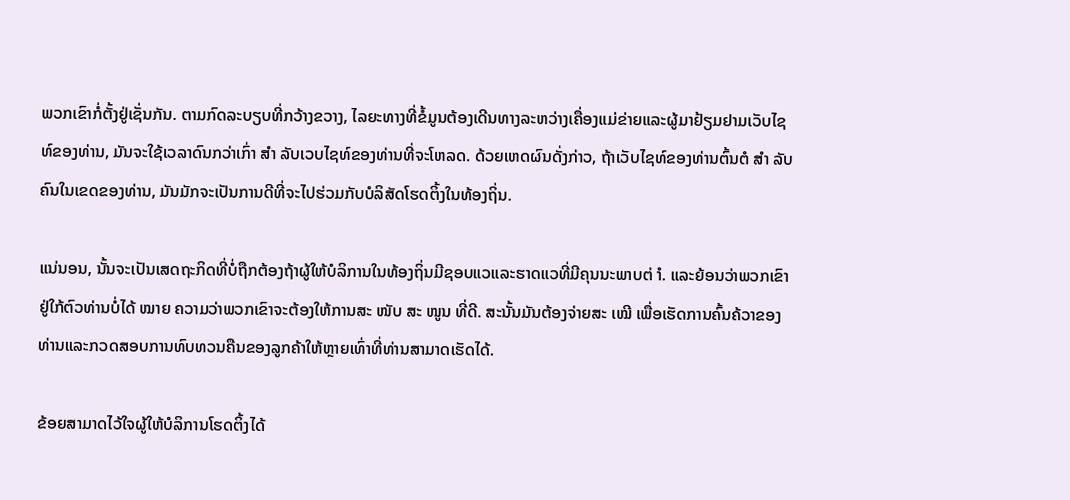ພວກເຂົາກໍ່ຕັ້ງຢູ່ເຊັ່ນກັນ. ຕາມກົດລະບຽບທີ່ກວ້າງຂວາງ, ໄລຍະທາງທີ່ຂໍ້ມູນຕ້ອງເດີນທາງລະຫວ່າງເຄື່ອງແມ່ຂ່າຍແລະຜູ້ມາຢ້ຽມຢາມເວັບໄຊທ໌ຂອງທ່ານ, ມັນຈະໃຊ້ເວລາດົນກວ່າເກົ່າ ສຳ ລັບເວບໄຊທ໌ຂອງທ່ານທີ່ຈະໂຫລດ. ດ້ວຍເຫດຜົນດັ່ງກ່າວ, ຖ້າເວັບໄຊທ໌ຂອງທ່ານຕົ້ນຕໍ ສຳ ລັບຄົນໃນເຂດຂອງທ່ານ, ມັນມັກຈະເປັນການດີທີ່ຈະໄປຮ່ວມກັບບໍລິສັດໂຮດຕິ້ງໃນທ້ອງຖິ່ນ.

ແນ່ນອນ, ນັ້ນຈະເປັນເສດຖະກິດທີ່ບໍ່ຖືກຕ້ອງຖ້າຜູ້ໃຫ້ບໍລິການໃນທ້ອງຖິ່ນມີຊອບແວແລະຮາດແວທີ່ມີຄຸນນະພາບຕ່ ຳ. ແລະຍ້ອນວ່າພວກເຂົາຢູ່ໃກ້ຕົວທ່ານບໍ່ໄດ້ ໝາຍ ຄວາມວ່າພວກເຂົາຈະຕ້ອງໃຫ້ການສະ ໜັບ ສະ ໜູນ ທີ່ດີ. ສະນັ້ນມັນຕ້ອງຈ່າຍສະ ເໝີ ເພື່ອເຮັດການຄົ້ນຄ້ວາຂອງທ່ານແລະກວດສອບການທົບທວນຄືນຂອງລູກຄ້າໃຫ້ຫຼາຍເທົ່າທີ່ທ່ານສາມາດເຮັດໄດ້.

ຂ້ອຍສາມາດໄວ້ໃຈຜູ້ໃຫ້ບໍລິການໂຮດຕິ້ງໄດ້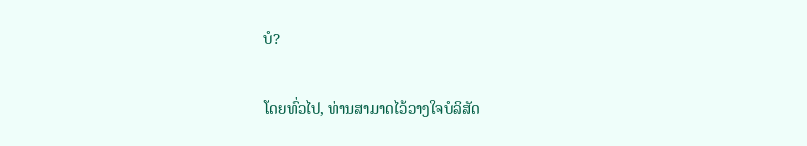ບໍ?

ໂດຍທົ່ວໄປ, ທ່ານສາມາດໄວ້ວາງໃຈບໍລິສັດ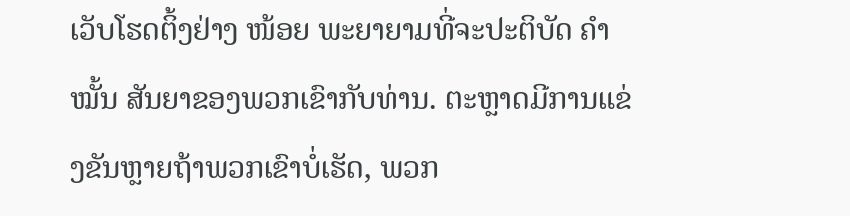ເວັບໂຮດຕິ້ງຢ່າງ ໜ້ອຍ ພະຍາຍາມທີ່ຈະປະຕິບັດ ຄຳ ໝັ້ນ ສັນຍາຂອງພວກເຂົາກັບທ່ານ. ຕະຫຼາດມີການແຂ່ງຂັນຫຼາຍຖ້າພວກເຂົາບໍ່ເຮັດ, ພວກ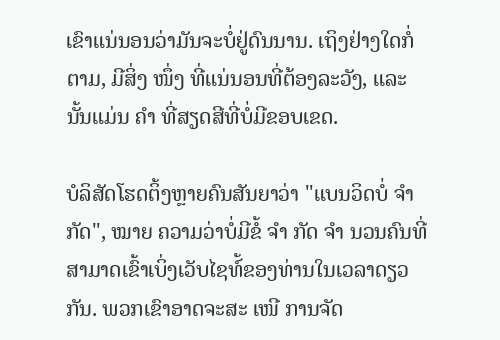ເຂົາແນ່ນອນວ່າມັນຈະບໍ່ຢູ່ດົນນານ. ເຖິງຢ່າງໃດກໍ່ຕາມ, ມີສິ່ງ ໜຶ່ງ ທີ່ແນ່ນອນທີ່ຕ້ອງລະວັງ, ແລະນັ້ນແມ່ນ ຄຳ ທີ່ສຽດສີທີ່ບໍ່ມີຂອບເຂດ.

ບໍລິສັດໂຮດຕິ້ງຫຼາຍຄົນສັນຍາວ່າ "ແບນວິດບໍ່ ຈຳ ກັດ", ໝາຍ ຄວາມວ່າບໍ່ມີຂໍ້ ຈຳ ກັດ ຈຳ ນວນຄົນທີ່ສາມາດເຂົ້າເບິ່ງເວັບໄຊທ໌້ຂອງທ່ານໃນເວລາດຽວກັນ. ພວກເຂົາອາດຈະສະ ເໜີ ການຈັດ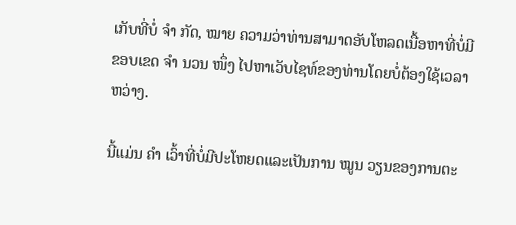ເກັບທີ່ບໍ່ ຈຳ ກັດ, ໝາຍ ຄວາມວ່າທ່ານສາມາດອັບໂຫລດເນື້ອຫາທີ່ບໍ່ມີຂອບເຂດ ຈຳ ນວນ ໜຶ່ງ ໄປຫາເວັບໄຊທ໌ຂອງທ່ານໂດຍບໍ່ຕ້ອງໃຊ້ເວລາຫວ່າງ.

ນີ້ແມ່ນ ຄຳ ເວົ້າທີ່ບໍ່ມີປະໂຫຍດແລະເປັນການ ໝູນ ວຽນຂອງການຕະ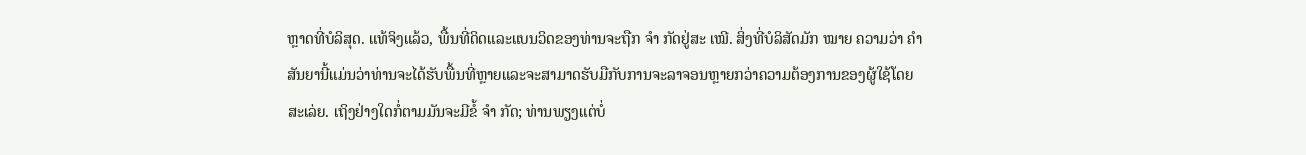ຫຼາດທີ່ບໍລິສຸດ. ແທ້ຈິງແລ້ວ, ພື້ນທີ່ດິດແລະແບນວິດຂອງທ່ານຈະຖືກ ຈຳ ກັດຢູ່ສະ ເໝີ. ສິ່ງທີ່ບໍລິສັດມັກ ໝາຍ ຄວາມວ່າ ຄຳ ສັນຍານີ້ແມ່ນວ່າທ່ານຈະໄດ້ຮັບພື້ນທີ່ຫຼາຍແລະຈະສາມາດຮັບມືກັບການຈະລາຈອນຫຼາຍກວ່າຄວາມຕ້ອງການຂອງຜູ້ໃຊ້ໂດຍສະເລ່ຍ. ເຖິງຢ່າງໃດກໍ່ຕາມມັນຈະມີຂໍ້ ຈຳ ກັດ; ທ່ານພຽງແຕ່ບໍ່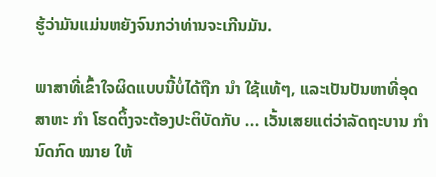ຮູ້ວ່າມັນແມ່ນຫຍັງຈົນກວ່າທ່ານຈະເກີນມັນ.

ພາສາທີ່ເຂົ້າໃຈຜິດແບບນີ້ບໍ່ໄດ້ຖືກ ນຳ ໃຊ້ແທ້ໆ, ແລະເປັນປັນຫາທີ່ອຸດສາຫະ ກຳ ໂຮດຕິ້ງຈະຕ້ອງປະຕິບັດກັບ ... ເວັ້ນເສຍແຕ່ວ່າລັດຖະບານ ກຳ ນົດກົດ ໝາຍ ໃຫ້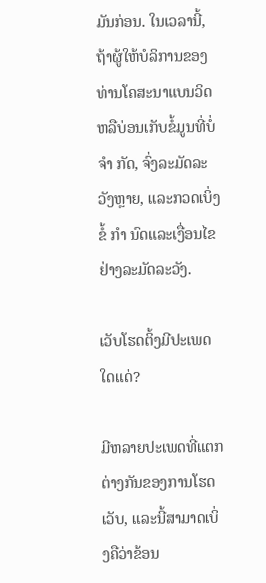ມັນກ່ອນ. ໃນເວລານີ້, ຖ້າຜູ້ໃຫ້ບໍລິການຂອງທ່ານໂຄສະນາແບນວິດຫລືບ່ອນເກັບຂໍ້ມູນທີ່ບໍ່ ຈຳ ກັດ, ຈົ່ງລະມັດລະວັງຫຼາຍ, ແລະກວດເບິ່ງຂໍ້ ກຳ ນົດແລະເງື່ອນໄຂຢ່າງລະມັດລະວັງ.

ເວັບໂຮດຕິ້ງມີປະເພດໃດແດ່?

ມີຫລາຍປະເພດທີ່ແຕກຕ່າງກັນຂອງການໂຮດເວັບ, ແລະນີ້ສາມາດເບິ່ງຄືວ່າຂ້ອນ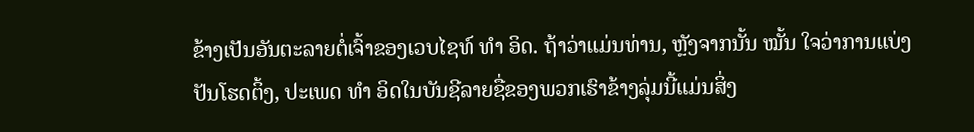ຂ້າງເປັນອັນຕະລາຍຕໍ່ເຈົ້າຂອງເວບໄຊທ໌ ທຳ ອິດ. ຖ້າວ່າແມ່ນທ່ານ, ຫຼັງຈາກນັ້ນ ໝັ້ນ ໃຈວ່າການແບ່ງປັນໂຮດຕິ້ງ, ປະເພດ ທຳ ອິດໃນບັນຊີລາຍຊື່ຂອງພວກເຮົາຂ້າງລຸ່ມນີ້ແມ່ນສິ່ງ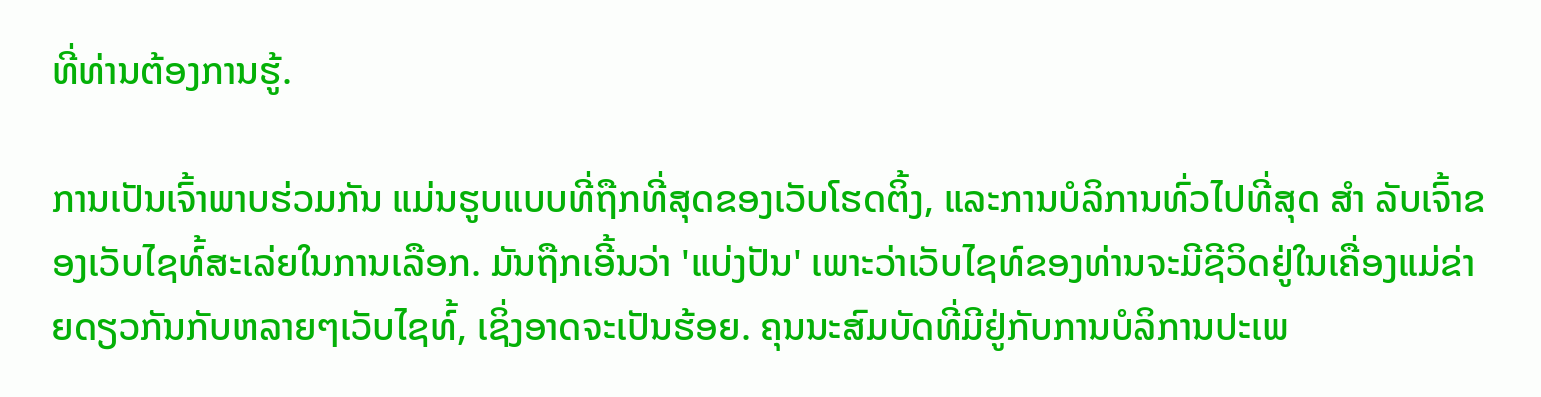ທີ່ທ່ານຕ້ອງການຮູ້.

ການເປັນເຈົ້າພາບຮ່ວມກັນ ແມ່ນຮູບແບບທີ່ຖືກທີ່ສຸດຂອງເວັບໂຮດຕິ້ງ, ແລະການບໍລິການທົ່ວໄປທີ່ສຸດ ສຳ ລັບເຈົ້າຂອງເວັບໄຊທ໌້ສະເລ່ຍໃນການເລືອກ. ມັນຖືກເອີ້ນວ່າ 'ແບ່ງປັນ' ເພາະວ່າເວັບໄຊທ໌ຂອງທ່ານຈະມີຊີວິດຢູ່ໃນເຄື່ອງແມ່ຂ່າຍດຽວກັນກັບຫລາຍໆເວັບໄຊທ໌້, ເຊິ່ງອາດຈະເປັນຮ້ອຍ. ຄຸນນະສົມບັດທີ່ມີຢູ່ກັບການບໍລິການປະເພ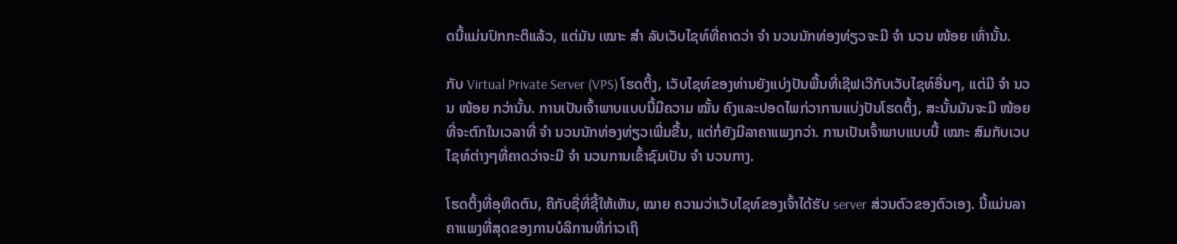ດນີ້ແມ່ນປົກກະຕິແລ້ວ, ແຕ່ມັນ ເໝາະ ສຳ ລັບເວັບໄຊທ໌ທີ່ຄາດວ່າ ຈຳ ນວນນັກທ່ອງທ່ຽວຈະມີ ຈຳ ນວນ ໜ້ອຍ ເທົ່ານັ້ນ.

ກັບ Virtual Private Server (VPS) ໂຮດຕິ້ງ, ເວັບໄຊທ໌ຂອງທ່ານຍັງແບ່ງປັນພື້ນທີ່ເຊີຟເວີກັບເວັບໄຊທ໌ອື່ນໆ, ແຕ່ມີ ຈຳ ນວນ ໜ້ອຍ ກວ່ານັ້ນ. ການເປັນເຈົ້າພາບແບບນີ້ມີຄວາມ ໝັ້ນ ຄົງແລະປອດໄພກ່ວາການແບ່ງປັນໂຮດຕິ້ງ, ສະນັ້ນມັນຈະມີ ໜ້ອຍ ທີ່ຈະຕົກໃນເວລາທີ່ ຈຳ ນວນນັກທ່ອງທ່ຽວເພີ່ມຂື້ນ, ແຕ່ກໍ່ຍັງມີລາຄາແພງກວ່າ. ການເປັນເຈົ້າພາບແບບນີ້ ເໝາະ ສົມກັບເວບໄຊທ໌ຕ່າງໆທີ່ຄາດວ່າຈະມີ ຈຳ ນວນການເຂົ້າຊົມເປັນ ຈຳ ນວນກາງ.

ໂຮດຕິ້ງທີ່ອຸທິດຕົນ, ຄືກັບຊື່ທີ່ຊີ້ໃຫ້ເຫັນ, ໝາຍ ຄວາມວ່າເວັບໄຊທ໌ຂອງເຈົ້າໄດ້ຮັບ server ສ່ວນຕົວຂອງຕົວເອງ. ນີ້ແມ່ນລາຄາແພງທີ່ສຸດຂອງການບໍລິການທີ່ກ່າວເຖິ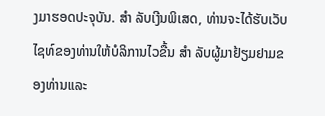ງມາຮອດປະຈຸບັນ. ສຳ ລັບເງີນພິເສດ, ທ່ານຈະໄດ້ຮັບເວັບໄຊທ໌ຂອງທ່ານໃຫ້ບໍລິການໄວຂື້ນ ສຳ ລັບຜູ້ມາຢ້ຽມຢາມຂອງທ່ານແລະ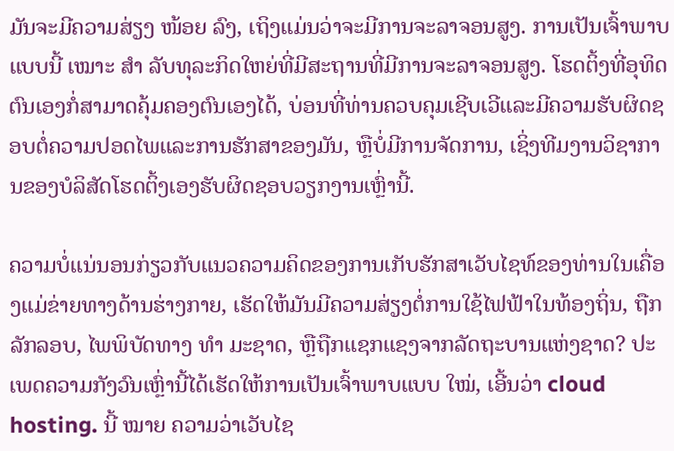ມັນຈະມີຄວາມສ່ຽງ ໜ້ອຍ ລົງ, ເຖິງແມ່ນວ່າຈະມີການຈະລາຈອນສູງ. ການເປັນເຈົ້າພາບແບບນີ້ ເໝາະ ສຳ ລັບທຸລະກິດໃຫຍ່ທີ່ມີສະຖານທີ່ມີການຈະລາຈອນສູງ. ໂຮດຕິ້ງທີ່ອຸທິດຕົນເອງກໍ່ສາມາດຄຸ້ມຄອງຕົນເອງໄດ້, ບ່ອນທີ່ທ່ານຄວບຄຸມເຊີບເວີແລະມີຄວາມຮັບຜິດຊອບຕໍ່ຄວາມປອດໄພແລະການຮັກສາຂອງມັນ, ຫຼືບໍ່ມີການຈັດການ, ເຊິ່ງທີມງານວິຊາການຂອງບໍລິສັດໂຮດຕິ້ງເອງຮັບຜິດຊອບວຽກງານເຫຼົ່ານີ້.

ຄວາມບໍ່ແນ່ນອນກ່ຽວກັບແນວຄວາມຄິດຂອງການເກັບຮັກສາເວັບໄຊທ໌ຂອງທ່ານໃນເຄື່ອງແມ່ຂ່າຍທາງດ້ານຮ່າງກາຍ, ເຮັດໃຫ້ມັນມີຄວາມສ່ຽງຕໍ່ການໃຊ້ໄຟຟ້າໃນທ້ອງຖິ່ນ, ຖືກລັກລອບ, ໄພພິບັດທາງ ທຳ ມະຊາດ, ຫຼືຖືກແຊກແຊງຈາກລັດຖະບານແຫ່ງຊາດ? ປະເພດຄວາມກັງວົນເຫຼົ່ານີ້ໄດ້ເຮັດໃຫ້ການເປັນເຈົ້າພາບແບບ ໃໝ່, ເອີ້ນວ່າ cloud hosting. ນີ້ ໝາຍ ຄວາມວ່າເວັບໄຊ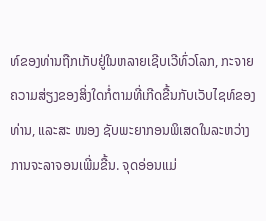ທ໌ຂອງທ່ານຖືກເກັບຢູ່ໃນຫລາຍເຊີບເວີທົ່ວໂລກ, ກະຈາຍຄວາມສ່ຽງຂອງສິ່ງໃດກໍ່ຕາມທີ່ເກີດຂື້ນກັບເວັບໄຊທ໌ຂອງທ່ານ, ແລະສະ ໜອງ ຊັບພະຍາກອນພິເສດໃນລະຫວ່າງການຈະລາຈອນເພີ່ມຂື້ນ. ຈຸດອ່ອນແມ່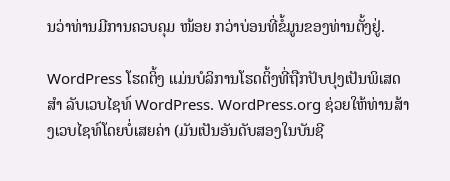ນວ່າທ່ານມີການຄວບຄຸມ ໜ້ອຍ ກວ່າບ່ອນທີ່ຂໍ້ມູນຂອງທ່ານຕັ້ງຢູ່.

WordPress ໂຮດຕິ້ງ ແມ່ນບໍລິການໂຮດຕິ້ງທີ່ຖືກປັບປຸງເປັນພິເສດ ສຳ ລັບເວບໄຊທ໌ WordPress. WordPress.org ຊ່ວຍໃຫ້ທ່ານສ້າງເວບໄຊທ໌ໂດຍບໍ່ເສຍຄ່າ (ມັນເປັນອັນດັບສອງໃນບັນຊີ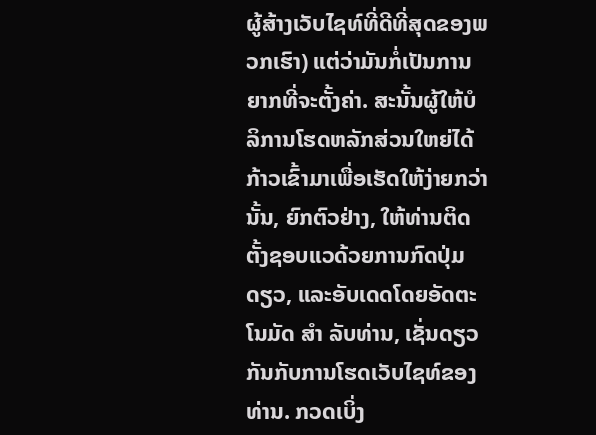ຜູ້ສ້າງເວັບໄຊທ໌ທີ່ດີທີ່ສຸດຂອງພວກເຮົາ) ແຕ່ວ່າມັນກໍ່ເປັນການຍາກທີ່ຈະຕັ້ງຄ່າ. ສະນັ້ນຜູ້ໃຫ້ບໍລິການໂຮດຫລັກສ່ວນໃຫຍ່ໄດ້ກ້າວເຂົ້າມາເພື່ອເຮັດໃຫ້ງ່າຍກວ່ານັ້ນ, ຍົກຕົວຢ່າງ, ໃຫ້ທ່ານຕິດຕັ້ງຊອບແວດ້ວຍການກົດປຸ່ມດຽວ, ແລະອັບເດດໂດຍອັດຕະໂນມັດ ສຳ ລັບທ່ານ, ເຊັ່ນດຽວກັນກັບການໂຮດເວັບໄຊທ໌ຂອງທ່ານ. ກວດເບິ່ງ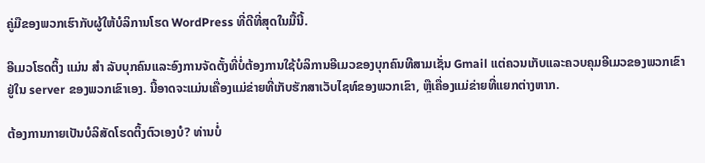ຄູ່ມືຂອງພວກເຮົາກັບຜູ້ໃຫ້ບໍລິການໂຮດ WordPress ທີ່ດີທີ່ສຸດໃນມື້ນີ້.

ອີເມວໂຮດຕິ້ງ ແມ່ນ ສຳ ລັບບຸກຄົນແລະອົງການຈັດຕັ້ງທີ່ບໍ່ຕ້ອງການໃຊ້ບໍລິການອີເມວຂອງບຸກຄົນທີສາມເຊັ່ນ Gmail ແຕ່ຄວນເກັບແລະຄວບຄຸມອີເມວຂອງພວກເຂົາຢູ່ໃນ server ຂອງພວກເຂົາເອງ. ນີ້ອາດຈະແມ່ນເຄື່ອງແມ່ຂ່າຍທີ່ເກັບຮັກສາເວັບໄຊທ໌ຂອງພວກເຂົາ, ຫຼືເຄື່ອງແມ່ຂ່າຍທີ່ແຍກຕ່າງຫາກ.

ຕ້ອງການກາຍເປັນບໍລິສັດໂຮດຕິ້ງຕົວເອງບໍ? ທ່ານບໍ່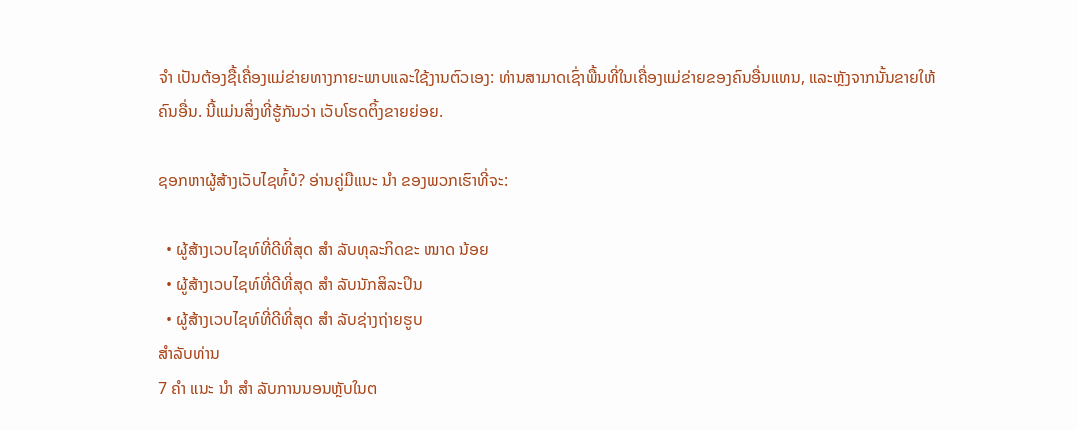ຈຳ ເປັນຕ້ອງຊື້ເຄື່ອງແມ່ຂ່າຍທາງກາຍະພາບແລະໃຊ້ງານຕົວເອງ: ທ່ານສາມາດເຊົ່າພື້ນທີ່ໃນເຄື່ອງແມ່ຂ່າຍຂອງຄົນອື່ນແທນ, ແລະຫຼັງຈາກນັ້ນຂາຍໃຫ້ຄົນອື່ນ. ນີ້ແມ່ນສິ່ງທີ່ຮູ້ກັນວ່າ ເວັບໂຮດຕິ້ງຂາຍຍ່ອຍ.

ຊອກຫາຜູ້ສ້າງເວັບໄຊທ໌້ບໍ? ອ່ານຄູ່ມືແນະ ນຳ ຂອງພວກເຮົາທີ່ຈະ:

  • ຜູ້ສ້າງເວບໄຊທ໌ທີ່ດີທີ່ສຸດ ສຳ ລັບທຸລະກິດຂະ ໜາດ ນ້ອຍ
  • ຜູ້ສ້າງເວບໄຊທ໌ທີ່ດີທີ່ສຸດ ສຳ ລັບນັກສິລະປິນ
  • ຜູ້ສ້າງເວບໄຊທ໌ທີ່ດີທີ່ສຸດ ສຳ ລັບຊ່າງຖ່າຍຮູບ
ສໍາລັບທ່ານ
7 ຄຳ ແນະ ນຳ ສຳ ລັບການນອນຫຼັບໃນຕ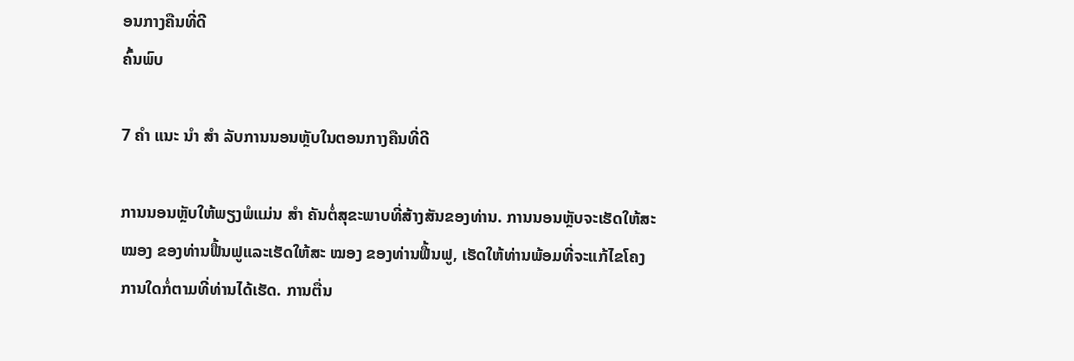ອນກາງຄືນທີ່ດີ
ຄົ້ນພົບ

7 ຄຳ ແນະ ນຳ ສຳ ລັບການນອນຫຼັບໃນຕອນກາງຄືນທີ່ດີ

ການນອນຫຼັບໃຫ້ພຽງພໍແມ່ນ ສຳ ຄັນຕໍ່ສຸຂະພາບທີ່ສ້າງສັນຂອງທ່ານ. ການນອນຫຼັບຈະເຮັດໃຫ້ສະ ໝອງ ຂອງທ່ານຟື້ນຟູແລະເຮັດໃຫ້ສະ ໝອງ ຂອງທ່ານຟື້ນຟູ, ເຮັດໃຫ້ທ່ານພ້ອມທີ່ຈະແກ້ໄຂໂຄງການໃດກໍ່ຕາມທີ່ທ່ານໄດ້ເຮັດ. ການຕື່ນ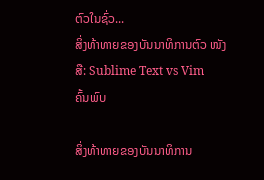ຕົວໃນຊົ່ວ...
ສິ່ງທ້າທາຍຂອງບັນນາທິການຕົວ ໜັງ ສື: Sublime Text vs Vim
ຄົ້ນພົບ

ສິ່ງທ້າທາຍຂອງບັນນາທິການ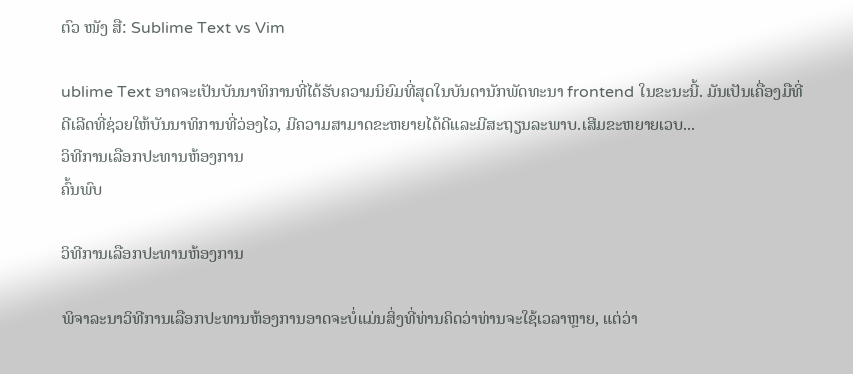ຕົວ ໜັງ ສື: Sublime Text vs Vim

ublime Text ອາດຈະເປັນບັນນາທິການທີ່ໄດ້ຮັບຄວາມນິຍົມທີ່ສຸດໃນບັນດານັກພັດທະນາ frontend ໃນຂະນະນີ້. ມັນເປັນເຄື່ອງມືທີ່ດີເລີດທີ່ຊ່ວຍໃຫ້ບັນນາທິການທີ່ວ່ອງໄວ, ມີຄວາມສາມາດຂະຫຍາຍໄດ້ດີແລະມີສະຖຽນລະພາບ.ເສີມຂະຫຍາຍເວບ...
ວິທີການເລືອກປະທານຫ້ອງການ
ຄົ້ນພົບ

ວິທີການເລືອກປະທານຫ້ອງການ

ພິຈາລະນາວິທີການເລືອກປະທານຫ້ອງການອາດຈະບໍ່ແມ່ນສິ່ງທີ່ທ່ານຄິດວ່າທ່ານຈະໃຊ້ເວລາຫຼາຍ, ແຕ່ວ່າ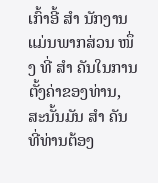ເກົ້າອີ້ ສຳ ນັກງານແມ່ນພາກສ່ວນ ໜຶ່ງ ທີ່ ສຳ ຄັນໃນການຕັ້ງຄ່າຂອງທ່ານ, ສະນັ້ນມັນ ສຳ ຄັນທີ່ທ່ານຕ້ອງ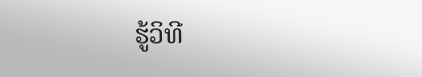ຮູ້ວິທີ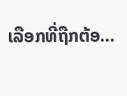ເລືອກທີ່ຖືກຕ້ອ...